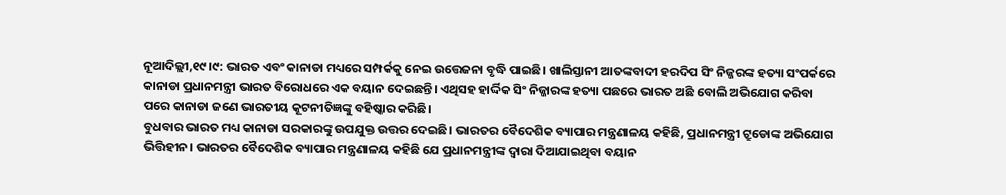ନୂଆଦିଲ୍ଲୀ,୧୯।୯: ଭାରତ ଏବଂ କାନାଡା ମଧ୍ୟରେ ସମ୍ପର୍କକୁ ନେଇ ଉତ୍ତେଜନା ବୃଦ୍ଧି ପାଇଛି। ଖାଲିସ୍ତାନୀ ଆତଙ୍କବାଦୀ ହରଦିପ ସିଂ ନିଜ୍ଜରଙ୍କ ହତ୍ୟା ସଂପର୍କରେ କାନାଡା ପ୍ରଧାନମନ୍ତ୍ରୀ ଭାରତ ବିରୋଧରେ ଏକ ବୟାନ ଦେଇଛନ୍ତି। ଏଥିସହ ହାର୍ଦ୍ଦିକ ସିଂ ନିଜ୍ଜାରଙ୍କ ହତ୍ୟା ପଛରେ ଭାରତ ଅଛି ବୋଲି ଅଭିଯୋଗ କରିବା ପରେ କାନାଡା ଜଣେ ଭାରତୀୟ କୂଟନୀତିଜ୍ଞଙ୍କୁ ବହିଷ୍କାର କରିଛି।
ବୁଧବାର ଭାରତ ମଧ୍ୟ କାନାଡା ସରକାରଙ୍କୁ ଉପଯୁକ୍ତ ଉତ୍ତର ଦେଇଛି। ଭାରତର ବୈଦେଶିକ ବ୍ୟାପାର ମନ୍ତ୍ରଣାଳୟ କହିଛି, ପ୍ରଧାନମନ୍ତ୍ରୀ ଟ୍ରୁଡୋଙ୍କ ଅଭିଯୋଗ ଭିତ୍ତିହୀନ। ଭାରତର ବୈଦେଶିକ ବ୍ୟାପାର ମନ୍ତ୍ରଣାଳୟ କହିଛି ଯେ ପ୍ରଧାନମନ୍ତ୍ରୀଙ୍କ ଦ୍ୱାରା ଦିଆଯାଇଥିବା ବୟାନ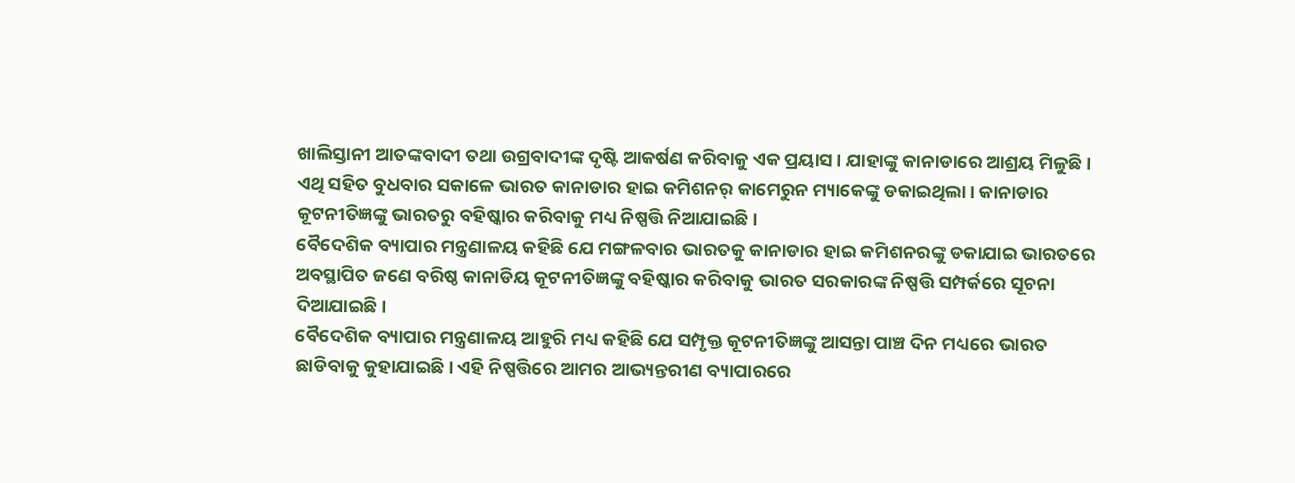ଖାଲିସ୍ତାନୀ ଆତଙ୍କବାଦୀ ତଥା ଉଗ୍ରବାଦୀଙ୍କ ଦୃଷ୍ଟି ଆକର୍ଷଣ କରିବାକୁ ଏକ ପ୍ରୟାସ। ଯାହାଙ୍କୁ କାନାଡାରେ ଆଶ୍ରୟ ମିଳୁଛି।
ଏଥି ସହିତ ବୁଧବାର ସକାଳେ ଭାରତ କାନାଡାର ହାଇ କମିଶନର୍ କାମେରୁନ ମ୍ୟାକେଙ୍କୁ ଡକାଇଥିଲା। କାନାଡାର କୂଟନୀତିଜ୍ଞଙ୍କୁ ଭାରତରୁ ବହିଷ୍କାର କରିବାକୁ ମଧ୍ୟ ନିଷ୍ପତ୍ତି ନିଆଯାଇଛି।
ବୈଦେଶିକ ବ୍ୟାପାର ମନ୍ତ୍ରଣାଳୟ କହିଛି ଯେ ମଙ୍ଗଳବାର ଭାରତକୁ କାନାଡାର ହାଇ କମିଶନରଙ୍କୁ ଡକାଯାଇ ଭାରତରେ ଅବସ୍ଥାପିତ ଜଣେ ବରିଷ୍ଠ କାନାଡିୟ କୂଟନୀତିଜ୍ଞଙ୍କୁ ବହିଷ୍କାର କରିବାକୁ ଭାରତ ସରକାରଙ୍କ ନିଷ୍ପତ୍ତି ସମ୍ପର୍କରେ ସୂଚନା ଦିଆଯାଇଛି।
ବୈଦେଶିକ ବ୍ୟାପାର ମନ୍ତ୍ରଣାଳୟ ଆହୁରି ମଧ୍ୟ କହିଛି ଯେ ସମ୍ପୃକ୍ତ କୂଟନୀତିଜ୍ଞଙ୍କୁ ଆସନ୍ତା ପାଞ୍ଚ ଦିନ ମଧ୍ୟରେ ଭାରତ ଛାଡିବାକୁ କୁହାଯାଇଛି। ଏହି ନିଷ୍ପତ୍ତିରେ ଆମର ଆଭ୍ୟନ୍ତରୀଣ ବ୍ୟାପାରରେ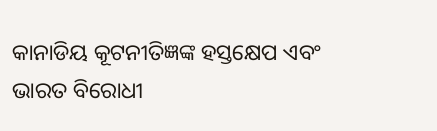କାନାଡିୟ କୂଟନୀତିଜ୍ଞଙ୍କ ହସ୍ତକ୍ଷେପ ଏବଂ ଭାରତ ବିରୋଧୀ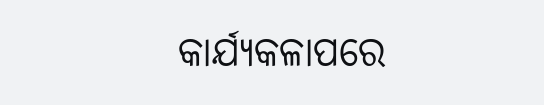କାର୍ଯ୍ୟକଳାପରେ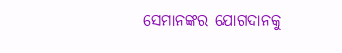ସେମାନଙ୍କର ଯୋଗଦାନକୁ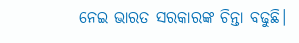ନେଇ ଭାରତ ସରକାରଙ୍କ ଚିନ୍ତା ବଢୁଛି।